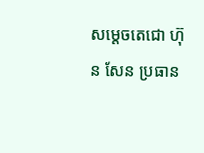សម្តេចតេជោ ហ៊ុន សែន ប្រធាន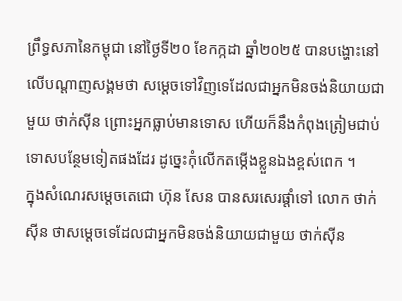ព្រឹទ្ធសភានៃកម្ពុជា នៅថ្ងៃទី២០ ខែកក្កដា ឆ្នាំ២០២៥ បានបង្ហោះនៅលើបណ្តាញសង្គមថា សម្តេចទៅវិញទេដែលជាអ្នកមិនចង់និយាយជាមួយ ថាក់ស៊ីន ព្រោះអ្នកធ្លាប់មានទោស ហើយក៏នឹងកំពុងត្រៀមជាប់ទោសបន្ថែមទៀតផងដែរ ដូច្នេះកុំលើកតម្កើងខ្លួនឯងខ្ពស់ពេក ។
ក្នុងសំណេរសម្តេចតេជោ ហ៊ុន សែន បានសរសេរផ្តាំទៅ លោក ថាក់ស៊ីន ថាសម្តេចទេដែលជាអ្នកមិនចង់និយាយជាមួយ ថាក់ស៊ីន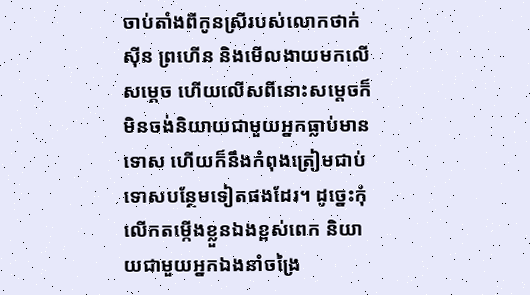ចាប់តាំងពីកូនស្រីរបស់លោកថាក់ស៊ីន ព្រហើន និងមើលងាយមកលើសម្តេច ហើយលើសពីនោះសម្តេចក៏មិនចង់និយាយជាមួយអ្នកធ្លាប់មានទោស ហើយក៏នឹងកំពុងត្រៀមជាប់ទោសបន្ថែមទៀតផងដែរ។ ដូច្នេះកុំលើកតម្កើងខ្លួនឯងខ្ពស់ពេក និយាយជាមួយអ្នកឯងនាំចង្រៃ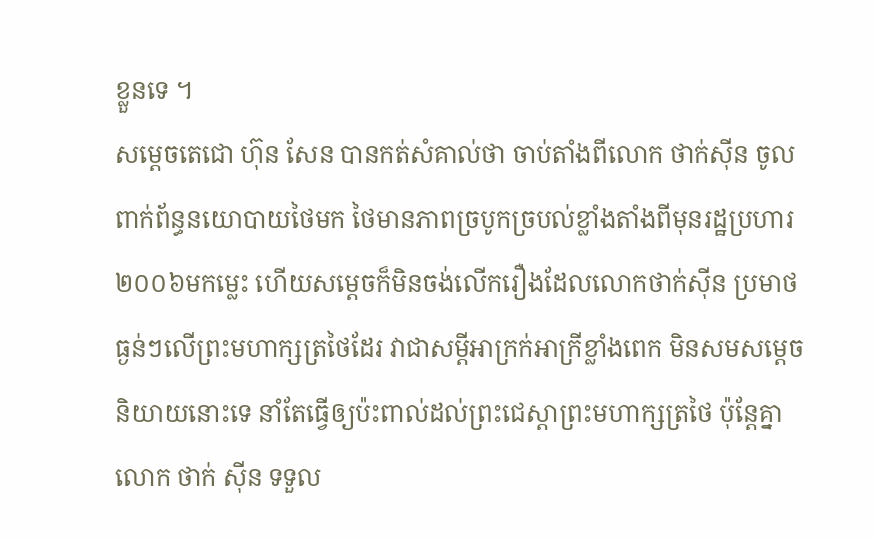ខ្លួនទេ ។
សម្តេចតេជោ ហ៊ុន សែន បានកត់សំគាល់ថា ចាប់តាំងពីលោក ថាក់ស៊ីន ចូលពាក់ព័ន្ធនយោបាយថៃមក ថៃមានភាពច្របូកច្របល់ខ្លាំងតាំងពីមុនរដ្ឋប្រហារ២០០៦មកម្លេះ ហើយសម្តេចក៏មិនចង់លើករឿងដែលលោកថាក់ស៊ីន ប្រមាថធ្ងន់ៗលើព្រះមហាក្សត្រថៃដែរ វាជាសម្តីអាក្រក់អាក្រីខ្លាំងពេក មិនសមសម្តេចនិយាយនោះទេ នាំតែធ្វើឲ្យប៉ះពាល់ដល់ព្រះជេស្តាព្រះមហាក្សត្រថៃ ប៉ុន្តែគ្នាលោក ថាក់ ស៊ីន ទទួល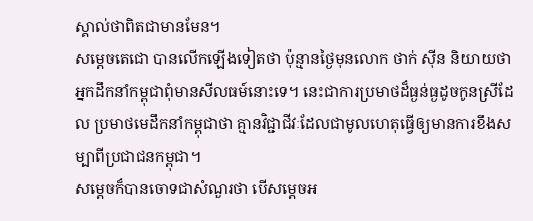ស្គាល់ថាពិតជាមានមែន។
សម្តេចតេជោ បានលើកឡើងទៀតថា ប៉ុន្មានថ្ងៃមុនលោក ថាក់ ស៊ីន និយាយថា អ្នកដឹកនាំកម្ពុជាពុំមានសីលធម៍នោះទេ។ នេះជាការប្រមាថដ៏ធ្ងន់ធ្ងដូចកូនស្រីដែល ប្រមាថមេដឹកនាំកម្ពុជាថា គ្មានវិជ្ជាជីវៈដែលជាមូលហេតុធ្វើឲ្យមានការខឹងសម្បាពីប្រជាជនកម្ពុជា។
សម្តេចក៏បានចោទជាសំណួរថា បើសម្តេចអ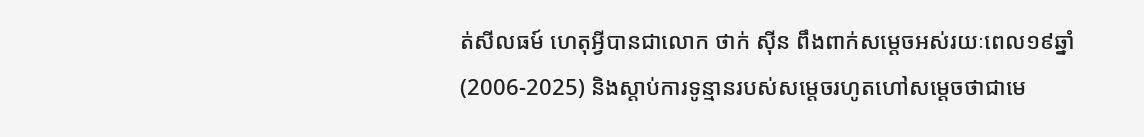ត់សីលធម៍ ហេតុអ្វីបានជាលោក ថាក់ ស៊ីន ពឹងពាក់សម្តេចអស់រយៈពេល១៩ឆ្នាំ (2006-2025) និងស្តាប់ការទូន្មានរបស់សម្តេចរហូតហៅសម្តេចថាជាមេ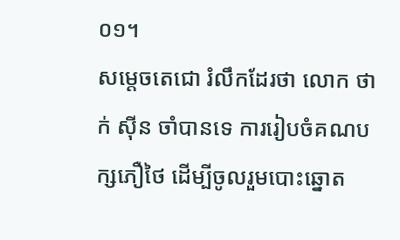០១។
សម្តេចតេជោ រំលឹកដែរថា លោក ថាក់ ស៊ីន ចាំបានទេ ការរៀបចំគណបក្សភឿថៃ ដើម្បីចូលរួមបោះឆ្នោត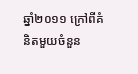ឆ្នាំ២០១១ ក្រៅពីគំនិតមួយចំនួន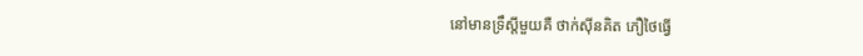នៅមានទ្រឹស្តីមួយគឺ ថាក់ស៊ីនគិត ភឿថៃធ្វើ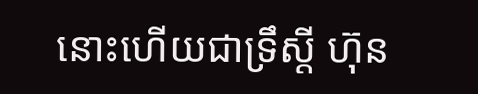នោះហើយជាទ្រឹស្តី ហ៊ុន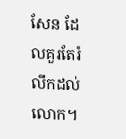សែន ដែលគួរតែរំលឹកដល់លោក។